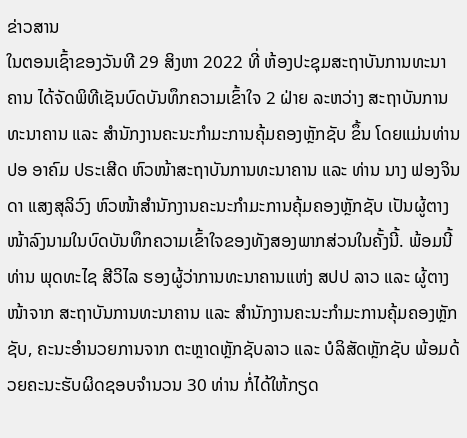ຂ່າວສານ
ໃນຕອນເຊົ້າຂອງວັນທີ 29 ສິງຫາ 2022 ທີ່ ຫ້ອງປະຊຸມສະຖາບັນການທະນາຄານ ໄດ້ຈັດພິທີເຊັນບົດບັນທຶກຄວາມເຂົ້າໃຈ 2 ຝ່າຍ ລະຫວ່າງ ສະຖາບັນການທະນາຄານ ແລະ ສໍານັກງານຄະນະກຳມະການຄຸ້ມຄອງຫຼັກຊັບ ຂຶ້ນ ໂດຍແມ່ນທ່ານ ປອ ອາຄົມ ປຣະເສີດ ຫົວໜ້າສະຖາບັນການທະນາຄານ ແລະ ທ່ານ ນາງ ຟອງຈິນດາ ແສງສຸລິວົງ ຫົວໜ້າສຳນັກງານຄະນະກຳມະການຄຸ້ມຄອງຫຼັກຊັບ ເປັນຜູ້ຕາງໜ້າລົງນາມໃນບົດບັນທຶກຄວາມເຂົ້າໃຈຂອງທັງສອງພາກສ່ວນໃນຄັ້ງນີ້. ພ້ອມນີ້ ທ່ານ ພຸດທະໄຊ ສີວິໄລ ຮອງຜູ້ວ່າການທະນາຄານແຫ່ງ ສປປ ລາວ ແລະ ຜູ້ຕາງໜ້າຈາກ ສະຖາບັນການທະນາຄານ ແລະ ສໍານັກງານຄະນະກໍາມະການຄຸ້ມຄອງຫຼັກຊັບ, ຄະນະອຳນວຍການຈາກ ຕະຫຼາດຫຼັກຊັບລາວ ແລະ ບໍລິສັດຫຼັກຊັບ ພ້ອມດ້ວຍຄະນະຮັບຜິດຊອບຈຳນວນ 30 ທ່ານ ກໍ່ໄດ້ໃຫ້ກຽດ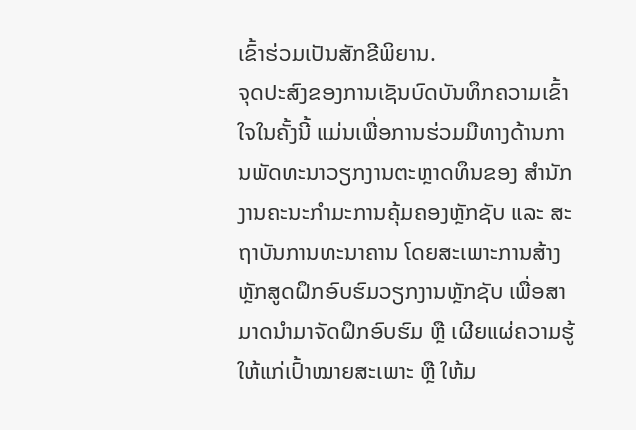ເຂົ້າຮ່ວມເປັນສັກຂີພິຍານ.
ຈຸດປະສົງຂອງການເຊັນບົດບັນທຶກຄວາມເຂົ້າໃຈໃນຄັ້ງນີ້ ແມ່ນເພື່ອການຮ່ວມມືທາງດ້ານການພັດທະນາວຽກງານຕະຫຼາດທຶນຂອງ ສຳນັກງານຄະນະກຳມະການຄຸ້ມຄອງຫຼັກຊັບ ແລະ ສະຖາບັນການທະນາຄານ ໂດຍສະເພາະການສ້າງຫຼັກສູດຝຶກອົບຮົມວຽກງານຫຼັກຊັບ ເພື່ອສາມາດນຳມາຈັດຝຶກອົບຮົມ ຫຼື ເຜີຍແຜ່ຄວາມຮູ້ໃຫ້ແກ່ເປົ້າໝາຍສະເພາະ ຫຼື ໃຫ້ມ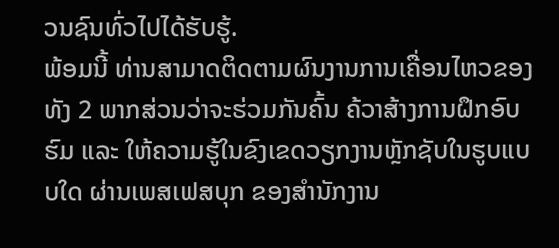ວນຊົນທົ່ວໄປໄດ້ຮັບຮູ້.
ພ້ອມນີ້ ທ່ານສາມາດຕິດຕາມຜົນງານການເຄື່ອນໄຫວຂອງທັງ 2 ພາກສ່ວນວ່າຈະຮ່ວມກັນຄົ້ນ ຄ້ວາສ້າງການຝຶກອົບຮົມ ແລະ ໃຫ້ຄວາມຮູ້ໃນຂົງເຂດວຽກງານຫຼັກຊັບໃນຮູບແບບໃດ ຜ່ານເພສເຟສບຸກ ຂອງສຳນັກງານ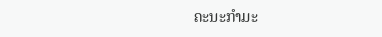ຄະນະກຳມະ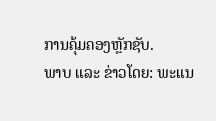ການຄຸ້ມຄອງຫຼັກຊັບ.
ພາບ ແລະ ຂ່າວໂດຍ: ພະແນ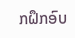ກຝຶກອົບ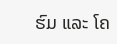ຮົມ ແລະ ໂຄ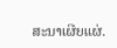ສະນາເຜີຍແຜ່.